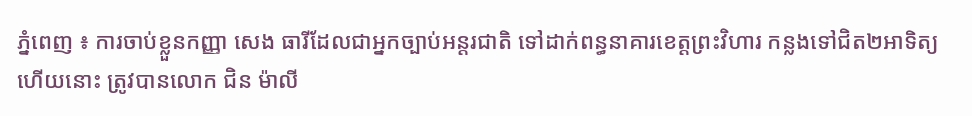ភ្នំពេញ ៖ ការចាប់ខ្លួនកញ្ញា សេង ធារីដែលជាអ្នកច្បាប់អន្តរជាតិ ទៅដាក់ពន្ធនាគារខេត្តព្រះវិហារ កន្លងទៅជិត២អាទិត្យហើយនោះ ត្រូវបានលោក ជិន ម៉ាលី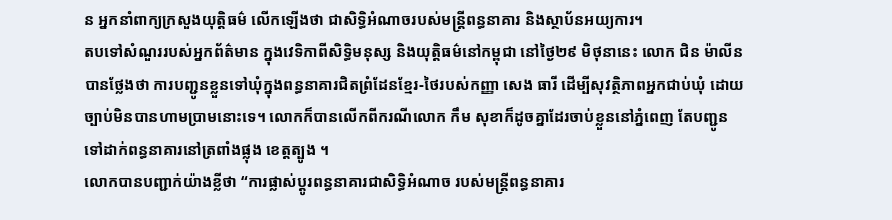ន អ្នកនាំពាក្យក្រសួងយុត្តិធម៌ លើកឡើងថា ជាសិទ្ធិអំណាចរបស់មន្រ្តីពន្ធនាគារ និងស្ថាប័នអយ្យការ។
តបទៅសំណួររបស់អ្នកព័ត៌មាន ក្នុងវេទិកាពីសិទ្ធិមនុស្ស និងយុត្តិធម៌នៅកម្ពុជា នៅថ្ងៃ២៩ មិថុនានេះ លោក ជិន ម៉ាលីន បានថ្លែងថា ការបញ្ជូនខ្លួនទៅឃុំក្នុងពន្ធនាគារជិតព្រំដែនខ្មែរ-ថៃរបស់កញ្ញា សេង ធារី ដើម្បីសុវត្ថិភាពអ្នកជាប់ឃុំ ដោយច្បាប់មិនបានហាមប្រាមនោះទេ។ លោកក៏បានលើកពីករណីលោក កឹម សុខាក៏ដូចគ្នាដែរចាប់ខ្លួននៅភ្នំពេញ តែបញ្ជូនទៅដាក់ពន្ធនាគារនៅត្រពាំងផ្លុង ខេត្តត្បូង ។
លោកបានបញ្ជាក់យ៉ាងខ្លីថា “ការផ្លាស់ប្តូរពន្ធនាគារជាសិទ្ធិអំណាច របស់មន្រ្តីពន្ធនាគារ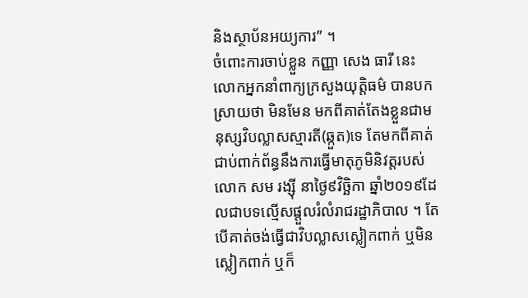និងស្ថាប័នអយ្យការ” ។
ចំពោះការចាប់ខ្លួន កញ្ញា សេង ធារី នេះ លោកអ្នកនាំពាក្យក្រសួងយុត្តិធម៌ បានបកស្រាយថា មិនមែន មកពីគាត់តែងខ្លួនជាមនុស្សវិបល្លាសស្មារតី(ឆ្កួត)ទេ តែមកពីគាត់ជាប់ពាក់ព័ន្ធនឹងការធ្វើមាតុភូមិនិវត្តរបស់លោក សម រង្ស៊ី នាថ្ងៃ៩វិច្ឆិកា ឆ្នាំ២០១៩ដែលជាបទល្មើសផ្តួលរំលំរាជរដ្ឋាភិបាល ។ តែបើគាត់ចង់ធ្វើជាវិបល្លាសស្លៀកពាក់ ឬមិនស្លៀកពាក់ ឬក៏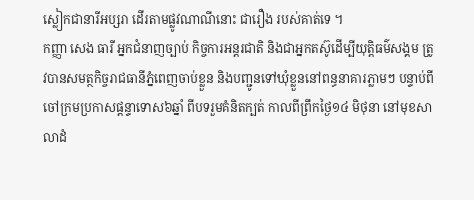ស្លៀកជានារីអប្សរា ដើរតាមផ្លូវណាណីនោះ ជារឿង របស់គាត់ទេ ។
កញ្ញា សេង ធារី អ្នកជំនាញច្បាប់ កិច្ចការអន្តរជាតិ និងជាអ្នកតស៊ូដើម្បីយុត្តិធម៌សង្គម ត្រូវបានសមត្ថកិច្ចរាជធានីភ្នំពេញចាប់ខ្លួន និងបញ្ជូនទៅឃុំខ្លួននៅពន្ធនាគារភ្លាមៗ បន្ទាប់ពីចៅក្រមប្រកាសផ្តន្ទាទោស៦ឆ្នាំ ពីបទរួមគំនិតក្បត់ កាលពីព្រឹកថ្ងៃ១៤ មិថុនា នៅមុខសាលាដំ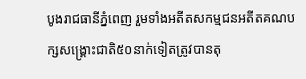បូងរាជធានីភ្នំពេញ រួមទាំងអតីតសកម្មជនអតីតគណបក្សសង្គ្រោះជាតិ៥០នាក់ទៀតត្រូវបានតុ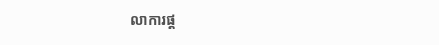លាការផ្ត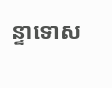ន្ទាទោស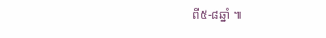ពី៥-៨ឆ្នាំ ៕